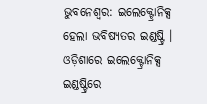ଭୁବନେଶ୍ବର: ଇଲେକ୍ଟ୍ରୋନିକ୍ସ ହେଲା ଭବିଷ୍ୟତର ଇଣ୍ଡଷ୍ଟ୍ରି । ଓଡ଼ିଶାରେ ଇଲେକ୍ଟ୍ରୋନିକ୍ସ ଇଣ୍ଡଷ୍ଟ୍ରିରେ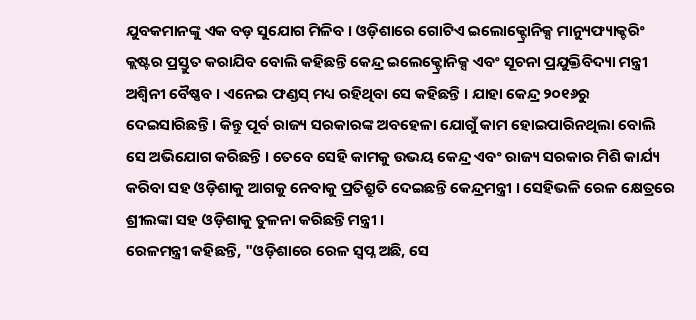ଯୁବକମାନଙ୍କୁ ଏକ ବଡ଼ ସୁଯୋଗ ମିଳିବ । ଓଡ଼ିଶାରେ ଗୋଟିଏ ଇଲୋକ୍ଟ୍ରୋନିକ୍ସ ମାନ୍ୟୁଫ୍ୟାକ୍ଚରିଂ କ୍ଲଷ୍ଟର ପ୍ରସ୍ତୁତ କରାଯିବ ବୋଲି କହିଛନ୍ତି କେନ୍ଦ୍ର ଇଲେକ୍ଟ୍ରୋନିକ୍ସ ଏବଂ ସୂଚନା ପ୍ରଯୁକ୍ତିବିଦ୍ୟା ମନ୍ତ୍ରୀ ଅଶ୍ବିନୀ ବୈଷ୍ଣବ । ଏନେଇ ଫଣ୍ଡସ୍ ମଧ୍ୟ ରହିଥିବା ସେ କହିଛନ୍ତି । ଯାହା କେନ୍ଦ୍ର ୨୦୧୬ରୁ ଦେଇସାରିଛନ୍ତି । କିନ୍ତୁ ପୂର୍ବ ରାଜ୍ୟ ସରକାରଙ୍କ ଅବହେଳା ଯୋଗୁଁ କାମ ହୋଇପାରିନଥିଲା ବୋଲି ସେ ଅଭିଯୋଗ କରିଛନ୍ତି । ତେବେ ସେହି କାମକୁ ଉଭୟ କେନ୍ଦ୍ର ଏବଂ ରାଜ୍ୟ ସରକାର ମିଶି କାର୍ଯ୍ୟ କରିବା ସହ ଓଡ଼ିଶାକୁ ଆଗକୁ ନେବାକୁ ପ୍ରତିଶ୍ରୁତି ଦେଇଛନ୍ତି କେନ୍ଦ୍ରମନ୍ତ୍ରୀ । ସେହିଭଳି ରେଳ କ୍ଷେତ୍ରରେ ଶ୍ରୀଲଙ୍କା ସହ ଓଡ଼ିଶାକୁ ତୁଳନା କରିଛନ୍ତି ମନ୍ତ୍ରୀ ।
ରେଳମନ୍ତ୍ରୀ କହିଛନ୍ତି, "ଓଡ଼ିଶାରେ ରେଳ ସ୍ବପ୍ନ ଅଛି, ସେ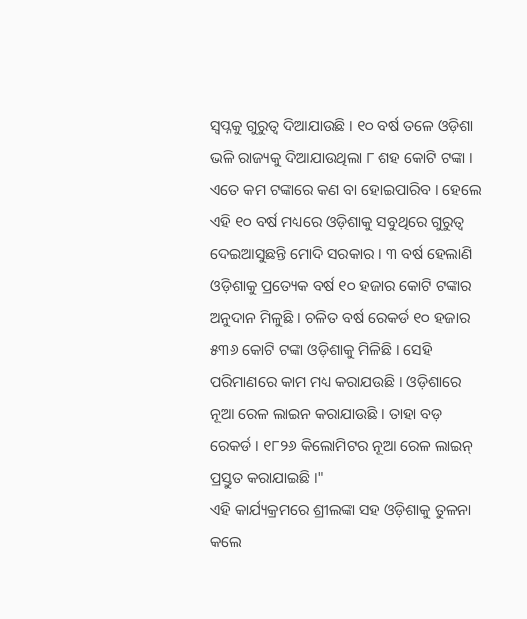ସ୍ବପ୍ନକୁ ଗୁରୁତ୍ଵ ଦିଆଯାଉଛି । ୧୦ ବର୍ଷ ତଳେ ଓଡ଼ିଶା ଭଳି ରାଜ୍ୟକୁ ଦିଆଯାଉଥିଲା ୮ ଶହ କୋଟି ଟଙ୍କା । ଏତେ କମ ଟଙ୍କାରେ କଣ ବା ହୋଇପାରିବ । ହେଲେ ଏହି ୧୦ ବର୍ଷ ମଧ୍ୟରେ ଓଡ଼ିଶାକୁ ସବୁଥିରେ ଗୁରୁତ୍ଵ ଦେଇଆସୁଛନ୍ତି ମୋଦି ସରକାର । ୩ ବର୍ଷ ହେଲାଣି ଓଡ଼ିଶାକୁ ପ୍ରତ୍ୟେକ ବର୍ଷ ୧୦ ହଜାର କୋଟି ଟଙ୍କାର ଅନୁଦାନ ମିଳୁଛି । ଚଳିତ ବର୍ଷ ରେକର୍ଡ ୧୦ ହଜାର ୫୩୬ କୋଟି ଟଙ୍କା ଓଡ଼ିଶାକୁ ମିଳିଛି । ସେହି ପରିମାଣରେ କାମ ମଧ୍ୟ କରାଯଉଛି । ଓଡ଼ିଶାରେ ନୂଆ ରେଳ ଲାଇନ କରାଯାଉଛି । ତାହା ବଡ଼ ରେକର୍ଡ । ୧୮୨୬ କିଲୋମିଟର ନୂଆ ରେଳ ଲାଇନ୍ ପ୍ରସ୍ତୁତ କରାଯାଇଛି ।"
ଏହି କାର୍ଯ୍ୟକ୍ରମରେ ଶ୍ରୀଲଙ୍କା ସହ ଓଡ଼ିଶାକୁ ତୁଳନା କଲେ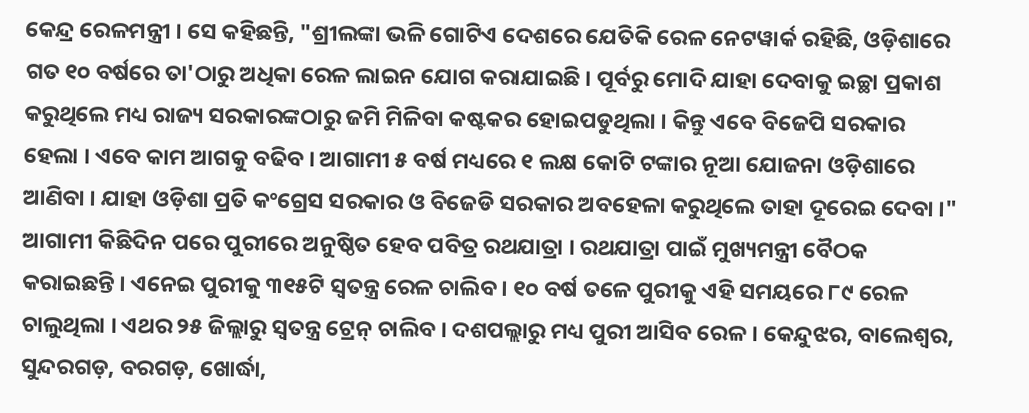କେନ୍ଦ୍ର ରେଳମନ୍ତ୍ରୀ । ସେ କହିଛନ୍ତି, "ଶ୍ରୀଲଙ୍କା ଭଳି ଗୋଟିଏ ଦେଶରେ ଯେତିକି ରେଳ ନେଟୱାର୍କ ରହିଛି, ଓଡ଼ିଶାରେ ଗତ ୧୦ ବର୍ଷରେ ତା'ଠାରୁ ଅଧିକା ରେଳ ଲାଇନ ଯୋଗ କରାଯାଇଛି । ପୂର୍ବରୁ ମୋଦି ଯାହା ଦେବାକୁ ଇଚ୍ଛା ପ୍ରକାଶ କରୁଥିଲେ ମଧ୍ୟ ରାଜ୍ୟ ସରକାରଙ୍କଠାରୁ ଜମି ମିଳିବା କଷ୍ଟକର ହୋଇପଡୁଥିଲା । କିନ୍ତୁ ଏବେ ବିଜେପି ସରକାର ହେଲା । ଏବେ କାମ ଆଗକୁ ବଢିବ । ଆଗାମୀ ୫ ବର୍ଷ ମଧ୍ୟରେ ୧ ଲକ୍ଷ କୋଟି ଟଙ୍କାର ନୂଆ ଯୋଜନା ଓଡ଼ିଶାରେ ଆଣିବା । ଯାହା ଓଡ଼ିଶା ପ୍ରତି କଂଗ୍ରେସ ସରକାର ଓ ବିଜେଡି ସରକାର ଅବହେଳା କରୁଥିଲେ ତାହା ଦୂରେଇ ଦେବା ।"
ଆଗାମୀ କିଛିଦିନ ପରେ ପୁରୀରେ ଅନୁଷ୍ଠିତ ହେବ ପବିତ୍ର ରଥଯାତ୍ରା । ରଥଯାତ୍ରା ପାଇଁ ମୁଖ୍ୟମନ୍ତ୍ରୀ ବୈଠକ କରାଇଛନ୍ତି । ଏନେଇ ପୁରୀକୁ ୩୧୫ଟି ସ୍ବତନ୍ତ୍ର ରେଳ ଚାଲିବ । ୧୦ ବର୍ଷ ତଳେ ପୁରୀକୁ ଏହି ସମୟରେ ୮୯ ରେଳ ଚାଲୁଥିଲା । ଏଥର ୨୫ ଜିଲ୍ଲାରୁ ସ୍ବତନ୍ତ୍ର ଟ୍ରେନ୍ ଚାଲିବ । ଦଶପଲ୍ଲାରୁ ମଧ୍ୟ ପୁରୀ ଆସିବ ରେଳ । କେନ୍ଦୁଝର, ବାଲେଶ୍ବର, ସୁନ୍ଦରଗଡ଼, ବରଗଡ଼, ଖୋର୍ଦ୍ଧା,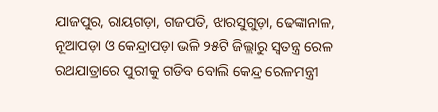ଯାଜପୁର, ରାୟଗଡ଼ା, ଗଜପତି, ଝାରସୁଗୁଡ଼ା, ଢେଙ୍କାନାଳ, ନୂଆପଡ଼ା ଓ କେନ୍ଦ୍ରାପଡ଼ା ଭଳି ୨୫ଟି ଜିଲ୍ଲାରୁ ସ୍ବତନ୍ତ୍ର ରେଳ ରଥଯାତ୍ରାରେ ପୁରୀକୁ ଗଡିବ ବୋଲି କେନ୍ଦ୍ର ରେଳମନ୍ତ୍ରୀ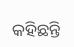କହିଛନ୍ତି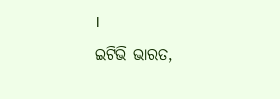।
ଇଟିଭି ଭାରତ,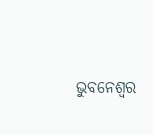ଭୁବନେଶ୍ବର